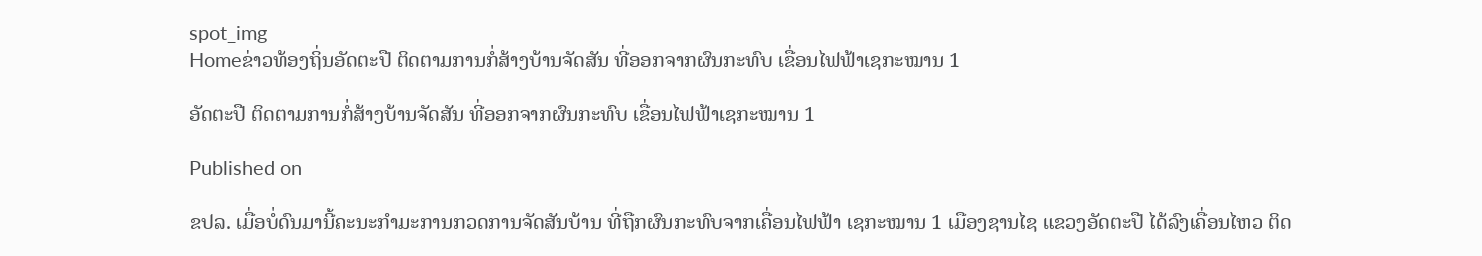spot_img
Homeຂ່າວທ້ອງຖິ່ນອັດຕະປື ຕິດຕາມການກໍ່ສ້າງບ້ານຈັດສັນ ທີ່ອອກຈາກຜົນກະທົບ ເຂື່ອນໄຟຟ້າເຊກະໝານ 1

ອັດຕະປື ຕິດຕາມການກໍ່ສ້າງບ້ານຈັດສັນ ທີ່ອອກຈາກຜົນກະທົບ ເຂື່ອນໄຟຟ້າເຊກະໝານ 1

Published on

ຂປລ. ເມື່ອບໍ່ດົນມານີ້ຄະນະກຳມະການກວດການຈັດສັນບ້ານ ທີ່ຖືກຜົນກະທົບຈາກເຄື່ອນໄຟຟ້າ ເຊກະໝານ 1 ເມືອງຊານໄຊ ແຂວງອັດຕະປື ໄດ້ລົງເຄື່ອນໄຫວ ຕິດ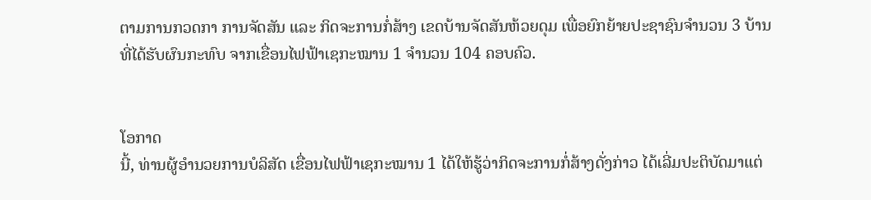ຕາມການກວດກາ ການຈັດສັນ ແລະ ກິດຈະການກໍ່ສ້າງ ເຂດບ້ານຈັດສັນຫ້ວຍດຸມ ເພື່ອຍົກຍ້າຍປະຊາຊົນຈຳນວນ 3 ບ້ານ ທີ່ໄດ້ຮັບຜົນກະທົບ ຈາກເຂື່ອນໄຟຟ້າເຊກະໝານ 1 ຈຳນວນ 104 ຄອບຄົວ.


ໂອກາດ
ນີ້, ທ່ານຜູ້ອຳນວຍການບໍລິສັດ ເຂື່ອນໄຟຟ້າເຊກະໝານ 1 ໄດ້ໃຫ້ຮູ້ວ່າກິດຈະການກໍ່ສ້າງດັ່ງກ່າວ ໄດ້ເລີ່ມປະຕິບັດມາແຕ່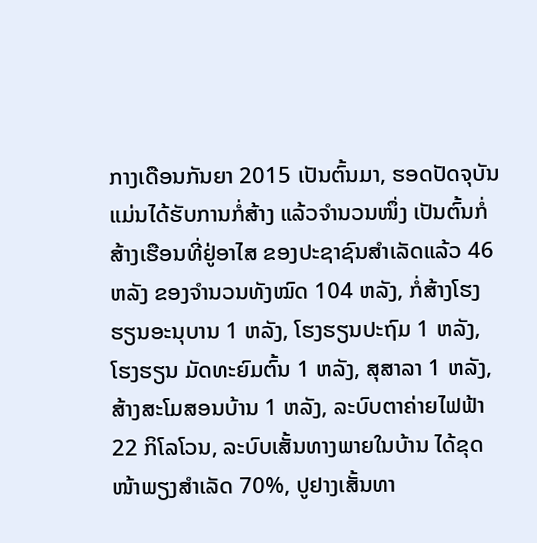ກາງເດືອນກັນຍາ 2015 ເປັນຕົ້ນມາ, ຮອດປັດຈຸບັນ ແມ່ນໄດ້ຮັບການກໍ່ສ້າງ ແລ້ວຈຳນວນໜຶ່ງ ເປັນຕົ້ນກໍ່ສ້າງເຮືອນທີ່ຢູ່ອາໄສ ຂອງປະຊາຊົນສຳເລັດແລ້ວ 46 ຫລັງ ຂອງຈຳນວນທັງໝົດ 104 ຫລັງ, ກໍ່ສ້າງໂຮງຮຽນອະນຸບານ 1 ຫລັງ, ໂຮງຮຽນປະຖົມ 1 ຫລັງ, ໂຮງຮຽນ ມັດທະຍົມຕົ້ນ 1 ຫລັງ, ສຸສາລາ 1 ຫລັງ, ສ້າງສະໂມສອນບ້ານ 1 ຫລັງ, ລະບົບຕາຄ່າຍໄຟຟ້າ 22 ກິໂລໂວນ, ລະບົບເສັ້ນທາງພາຍໃນບ້ານ ໄດ້ຂຸດໜ້າພຽງສຳເລັດ 70%, ປູຢາງເສັ້ນທາ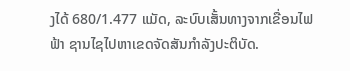ງໄດ້ 680/1.477 ແມັດ, ລະບົບເສັ້ນທາງຈາກເຂື່ອນໄຟຟ້າ ຊານໄຊໄປຫາເຂດຈັດສັນກຳລັງປະຕິບັດ.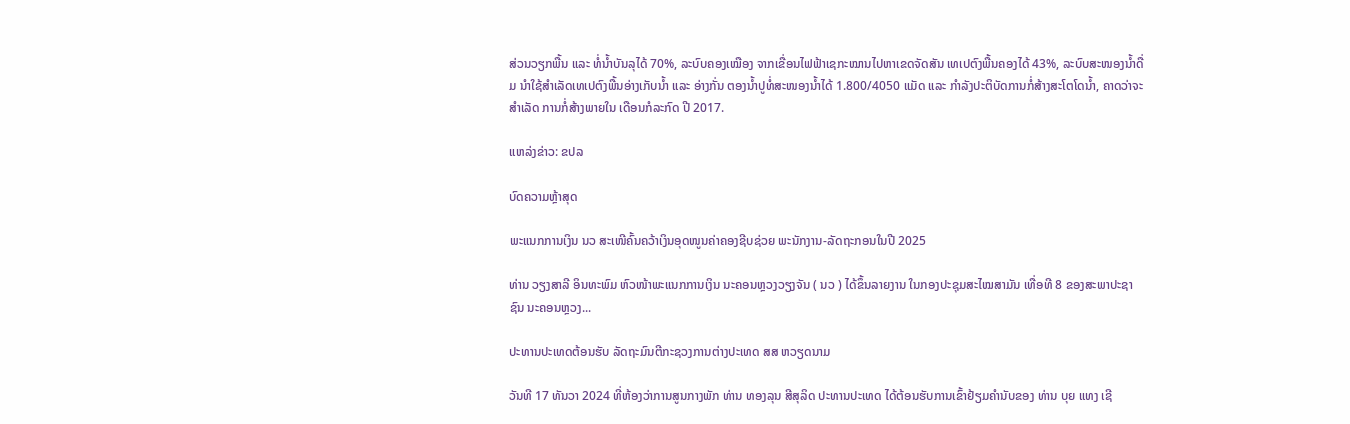ສ່ວນວຽກພື້ນ ແລະ ທໍ່ນໍ້າບັນລຸໄດ້ 70%, ລະບົບຄອງເໝືອງ ຈາກເຂື່ອນໄຟຟ້າເຊກະໝານໄປຫາເຂດຈັດສັນ ເທເປຕົງພື້ນຄອງໄດ້ 43%, ລະບົບສະໜອງນ້ຳດື່ມ ນຳໃຊ້ສຳເລັດເທເປຕົງພື້ນອ່າງເກັບນໍ້າ ແລະ ອ່າງກັ່ນ ຕອງນໍ້າປູທໍ່ສະໜອງນ້ຳໄດ້ 1.800/4050 ແມັດ ແລະ ກຳລັງປະຕິບັດການກໍ່ສ້າງສະໂຕໂດນ້ຳ, ຄາດວ່າຈະສຳເລັດ ການກໍ່ສ້າງພາຍໃນ ເດືອນກໍລະກົດ ປີ 2017.

ແຫລ່ງຂ່າວ: ຂປລ

ບົດຄວາມຫຼ້າສຸດ

ພະແນກການເງິນ ນວ ສະເໜີຄົ້ນຄວ້າເງິນອຸດໜູນຄ່າຄອງຊີບຊ່ວຍ ພະນັກງານ-ລັດຖະກອນໃນປີ 2025

ທ່ານ ວຽງສາລີ ອິນທະພົມ ຫົວໜ້າພະແນກການເງິນ ນະຄອນຫຼວງວຽງຈັນ ( ນວ ) ໄດ້ຂຶ້ນລາຍງານ ໃນກອງປະຊຸມສະໄໝສາມັນ ເທື່ອທີ 8 ຂອງສະພາປະຊາຊົນ ນະຄອນຫຼວງ...

ປະທານປະເທດຕ້ອນຮັບ ລັດຖະມົນຕີກະຊວງການຕ່າງປະເທດ ສສ ຫວຽດນາມ

ວັນທີ 17 ທັນວາ 2024 ທີ່ຫ້ອງວ່າການສູນກາງພັກ ທ່ານ ທອງລຸນ ສີສຸລິດ ປະທານປະເທດ ໄດ້ຕ້ອນຮັບການເຂົ້າຢ້ຽມຄຳນັບຂອງ ທ່ານ ບຸຍ ແທງ ເຊີ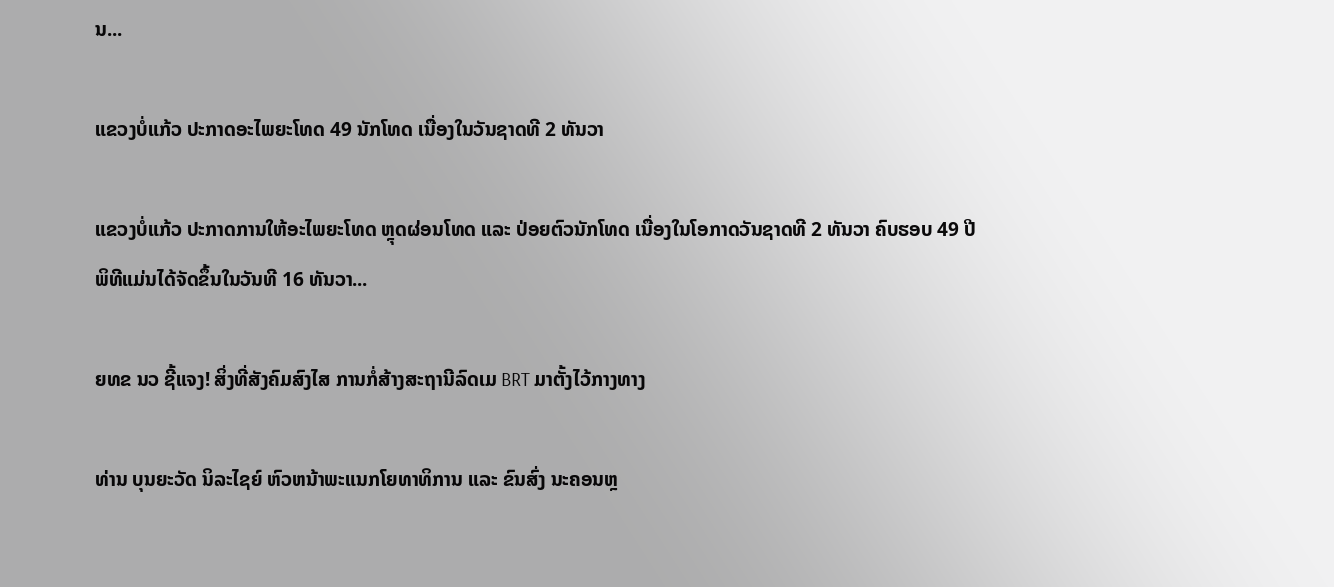ນ...

ແຂວງບໍ່ແກ້ວ ປະກາດອະໄພຍະໂທດ 49 ນັກໂທດ ເນື່ອງໃນວັນຊາດທີ 2 ທັນວາ

ແຂວງບໍ່ແກ້ວ ປະກາດການໃຫ້ອະໄພຍະໂທດ ຫຼຸດຜ່ອນໂທດ ແລະ ປ່ອຍຕົວນັກໂທດ ເນື່ອງໃນໂອກາດວັນຊາດທີ 2 ທັນວາ ຄົບຮອບ 49 ປີ ພິທີແມ່ນໄດ້ຈັດຂຶ້ນໃນວັນທີ 16 ທັນວາ...

ຍທຂ ນວ ຊີ້ແຈງ! ສິ່ງທີ່ສັງຄົມສົງໄສ ການກໍ່ສ້າງສະຖານີລົດເມ BRT ມາຕັ້ງໄວ້ກາງທາງ

ທ່ານ ບຸນຍະວັດ ນິລະໄຊຍ໌ ຫົວຫນ້າພະແນກໂຍທາທິການ ແລະ ຂົນສົ່ງ ນະຄອນຫຼ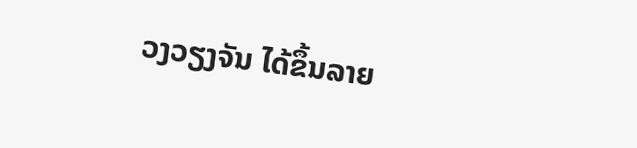ວງວຽງຈັນ ໄດ້ຂຶ້ນລາຍ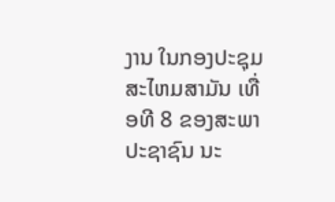ງານ ໃນກອງປະຊຸມສະໄຫມສາມັນ ເທື່ອທີ 8 ຂອງສະພາປະຊາຊົນ ນະ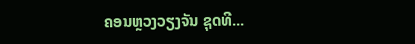ຄອນຫຼວງວຽງຈັນ ຊຸດທີ...